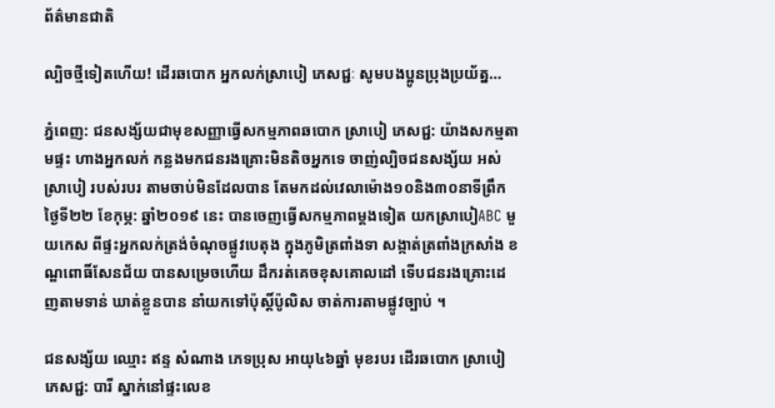ព័ត៌មានជាតិ

ល្បិចថ្មីទៀតហើយ! ដើរឆបោក អ្នកលក់ស្រាបៀ ភេសជ្ជៈ សូមបងប្អូនប្រុងប្រយ័ត្ន…

ភ្នំពេញ: ជនសង្ស័យជាមុខសញ្ញាធ្វើសកម្មភាពឆបោក ស្រាបៀ ភេសជ្ជ: យ៉ាងសកម្មតាមផ្ទះ ហាងអ្នកលក់ កន្លងមកជនរងគ្រោះមិនតិចអ្នកទេ ចាញ់ល្បិចជនសង្ស័យ អស់ស្រាបៀ របស់របរ តាមចាប់មិនដែលបាន តែមកដល់វេលាម៉ោង១០និង៣០នាទីព្រឹក ថ្ងៃទី២២ ខែកុម្ភ: ឆ្នាំ២០១៩ នេះ បានចេញធ្វើសកម្មភាពម្ដងទៀត យកស្រាបៀABC មួយកេស ពីផ្ទះអ្នកលក់ត្រង់ចំណុចផ្លូវបេតុង ក្នុងភូមិត្រពាំងទា សង្កាត់ត្រពាំងក្រសាំង ខណ្ឌពោធិ៍សែនជ័យ បានសម្រេចហើយ ដឹករត់គេចខុសគោលដៅ ទើបជនរងគ្រោះដេញតាមទាន់ ឃាត់ខ្លួនបាន នាំយកទៅប៉ុស្តិ៍ប៉ូលិស ចាត់ការតាមផ្លូវច្បាប់ ។

ជនសង្ស័យ ឈ្មោះ ឥន្ទ សំណាង ភេទប្រុស អាយុ៤៦ឆ្នាំ មុខរបរ ដើរឆបោក ស្រាបៀ ភេសជ្ជ: បារី ស្នាក់នៅផ្ទះលេខ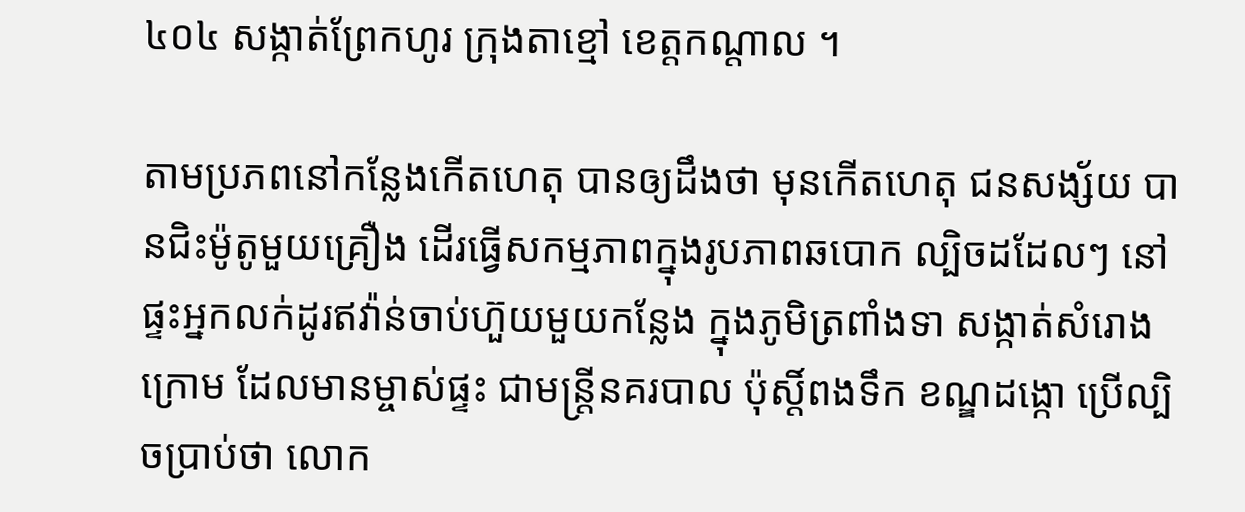៤០៤ សង្កាត់ព្រែកហូរ ក្រុងតាខ្មៅ ខេត្តកណ្តាល ។

តាមប្រភពនៅកន្លែងកើតហេតុ បានឲ្យដឹងថា មុនកើតហេតុ ជនសង្ស័យ បានជិះម៉ូតូមួយគ្រឿង ដើរធ្វើសកម្មភាពក្នុងរូបភាពឆបោក ល្បិចដដែលៗ នៅផ្ទះអ្នកលក់ដូរឥវ៉ាន់ចាប់ហ៊ួយមួយកន្លែង ក្នុងភូមិត្រពាំងទា សង្កាត់សំរោងក្រោម ដែលមានម្ចាស់ផ្ទះ ជាមន្រ្តីនគរបាល ប៉ុស្តិ៍ពងទឹក ខណ្ឌដង្កោ ប្រើល្បិចប្រាប់ថា លោក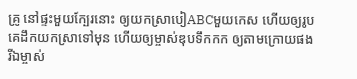គ្រូ នៅផ្ទះមួយក្បែរនោះ ឲ្យយកស្រាបៀABCមួយកេស ហើយឲ្យរូបគេដឹកយកស្រាទៅមុន ហើយឲ្យម្ចាស់ឌុបទឹកកក ឲ្យតាមក្រោយផង រីឯម្ចាស់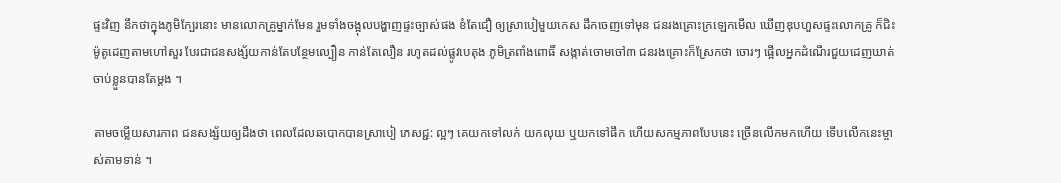ផ្ទះវិញ នឹកថាក្នុងភូមិក្បែរនោះ មានលោកគ្រូម្នាក់មែន រួមទាំងចង្អុលបង្ហាញផ្ទះច្បាស់ផង ខំតែជឿ ឲ្យស្រាបៀមួយកេស ដឹកចេញទៅមុន ជនរងគ្រោះក្រឡេកមើល ឃើញឌុបហួសផ្ទះលោកគ្រូ ក៏ជិះម៉ូតូដេញតាមហៅសួរ បែរជាជនសង្ស័យកាន់តែបន្ថែមល្បឿន កាន់តែលឿន រហូតដល់ផ្លូវបេតុង ភូមិត្រពាំងពោធិ៍ សង្កាត់ចោមចៅ៣ ជនរងគ្រោះក៏ស្រែកថា ចោរៗ ផ្អើលអ្នកដំណើរជួយដេញឃាត់ ចាប់ខ្លួនបានតែម្តង ។

តាមចម្លើយសារភាព ជនសង្ស័យឲ្យដឹងថា ពេលដែលឆបោកបានស្រាបៀ ភេសជ្ជ: ល្អៗ គេយកទៅលក់ យកលុយ ឬយកទៅផឹក ហើយសកម្មភាពបែបនេះ ច្រើនលើកមកហើយ ទើបលើកនេះម្ចាស់តាមទាន់ ។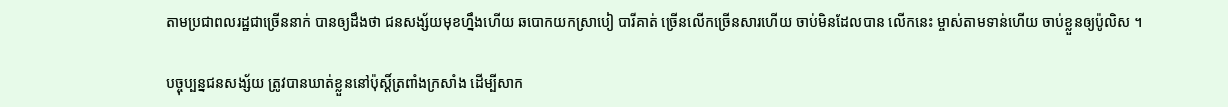តាមប្រជាពលរដ្ឋជាច្រើននាក់ បានឲ្យដឹងថា ជនសង្ស័យមុខហ្នឹងហើយ ឆបោកយកស្រាបៀ បារីគាត់ ច្រើនលើកច្រើនសារហើយ ចាប់មិនដែលបាន លើកនេះ ម្ចាស់តាមទាន់ហើយ ចាប់ខ្លួនឲ្យប៉ូលិស ។

បច្ចុប្បន្នជនសង្ស័យ ត្រូវបានឃាត់ខ្លួននៅប៉ុស្តិ៍ត្រពាំងក្រសាំង ដើម្បីសាក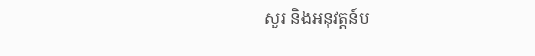សួរ និងអនុវត្តន៍ប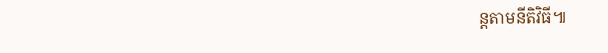ន្តតាមនីតិវិធី៕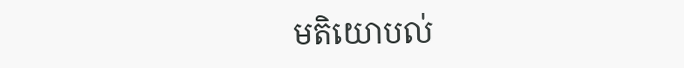មតិយោបល់